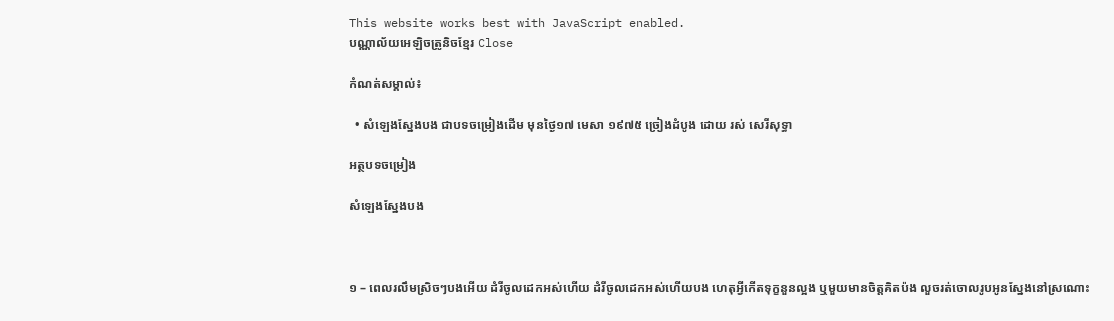This website works best with JavaScript enabled.
បណ្ណាល័យអេឡិចត្រូនិចខ្មែរ Close

កំណត់សម្គាល់៖

  • សំឡេងស្នែងបង ជាបទចម្រៀងដើម មុនថ្ងៃ១៧ មេសា ១៩៧៥ ច្រៀងដំបូង ដោយ រស់ សេរីសុទ្ធា

អត្ថបទចម្រៀង

សំឡេងស្នែងបង



១ – ពេលរលឹមស្រិចៗបងអើយ ដំរីចូលដេកអស់ហើយ ដំរីចូលដេកអស់ហើយបង ហេតុអ្វីកើតទុក្ខនួនល្អង ឬមួយមានចិត្តគិតប៉ង លួចរត់ចោលរូបអូនស្នែងនៅស្រណោះ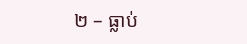២ – ធ្លាប់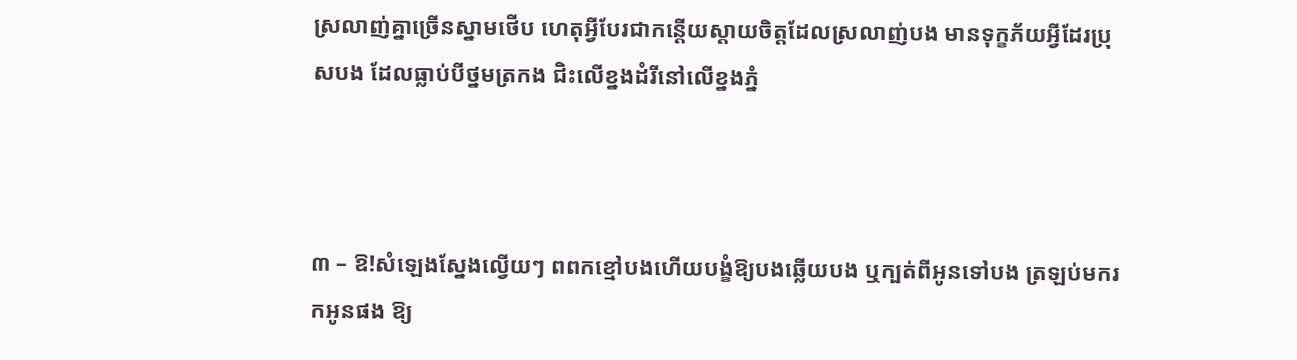ស្រលាញ់គ្នាច្រើនស្នាមថើប ហេតុអ្វីបែរជាកន្តើយស្ដាយចិត្តដែលស្រលាញ់បង មានទុក្ខភ័យអ្វីដែរប្រុសបង ដែលធ្លាប់បីថ្នមត្រកង ជិះលើខ្នងដំរីនៅលើខ្នងភ្នំ



៣ – ឱ!សំឡេងស្នែងល្វើយៗ ពពកខ្មៅបងហើយបង្ខំឱ្យបងឆ្លើយបង ឬក្បត់ពីអូនទៅបង ត្រឡប់មករកអូនផង ឱ្យ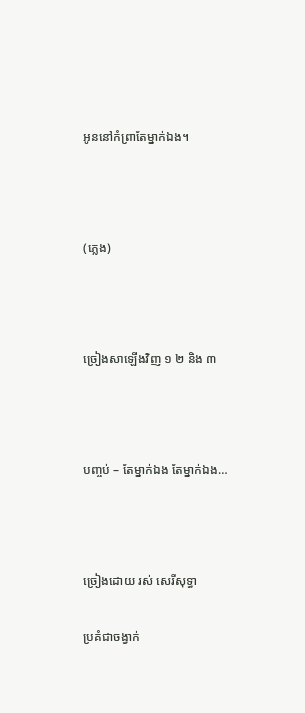អូននៅកំព្រាតែម្នាក់ឯង។



(ភ្លេង)



ច្រៀងសាឡើងវិញ ១ ២ និង ៣



បញ្ចប់ – តែម្នាក់ឯង តែម្នាក់ឯង…



ច្រៀងដោយ រស់ សេរីសុទ្ធា

ប្រគំជាចង្វាក់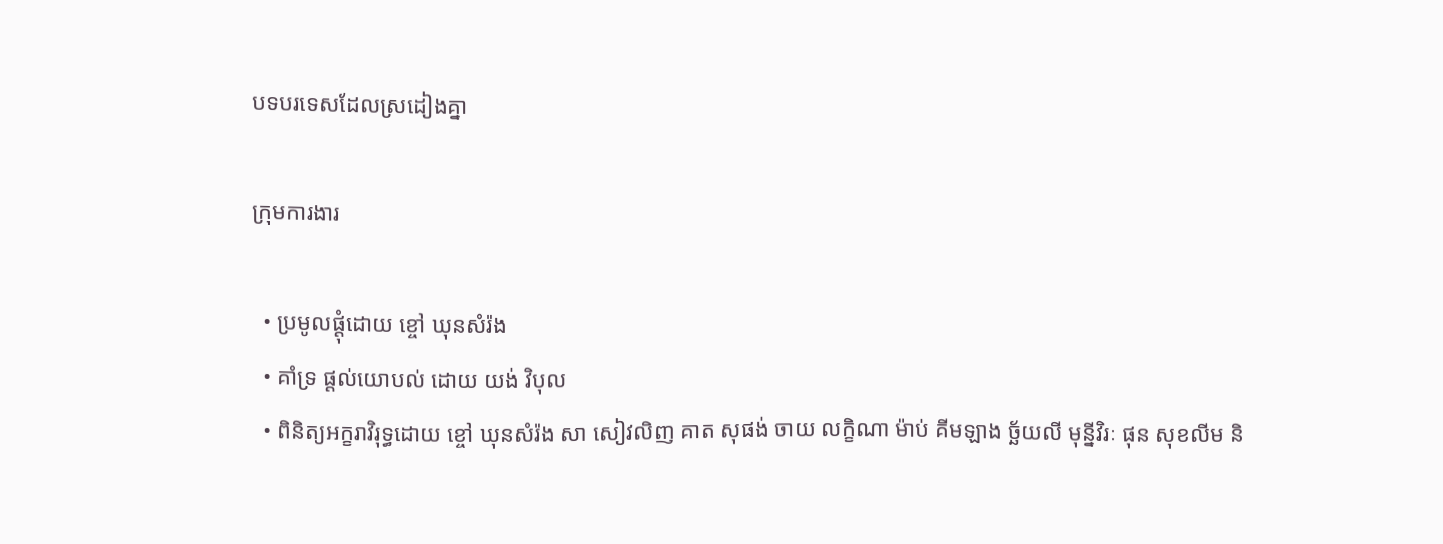បទបរទេសដែលស្រដៀងគ្នា

ក្រុមការងារ

  • ប្រមូលផ្ដុំដោយ ខ្ចៅ ឃុនសំរ៉ង
  • គាំទ្រ ផ្ដល់យោបល់ ដោយ យង់ វិបុល
  • ពិនិត្យអក្ខរាវិរុទ្ធដោយ ខ្ចៅ ឃុនសំរ៉ង សា សៀវលិញ គាត សុផង់ ចាយ លក្ខិណា ម៉ាប់ គីមឡាង ច្ឆ័យលី មុន្នីវិរៈ ផុន សុខលីម និ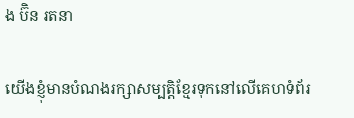ង ប៊ិន រតនា

យើងខ្ញុំមានបំណងរក្សាសម្បត្តិខ្មែរទុកនៅលើគេហទំព័រ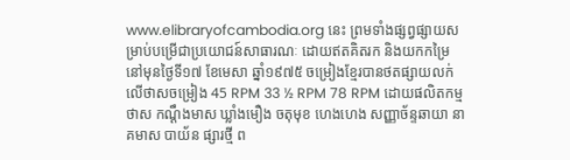www.elibraryofcambodia.org នេះ ព្រមទាំងផ្សព្វផ្សាយសម្រាប់បម្រើជាប្រយោជន៍សាធារណៈ ដោយឥតគិតរក និងយកកម្រៃ នៅមុនថ្ងៃទី១៧ ខែមេសា ឆ្នាំ១៩៧៥ ចម្រៀងខ្មែរបានថតផ្សាយលក់លើថាសចម្រៀង 45 RPM 33 ½ RPM 78 RPM ដោយផលិតកម្ម ថាស កណ្ដឹងមាស ឃ្លាំងមឿង ចតុមុខ ហេងហេង សញ្ញាច័ន្ទឆាយា នាគមាស បាយ័ន ផ្សារថ្មី ព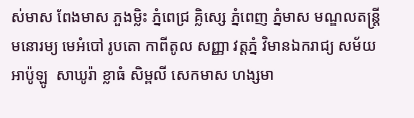ស់មាស ពែងមាស ភួងម្លិះ ភ្នំពេជ្រ គ្លិស្សេ ភ្នំពេញ ភ្នំមាស មណ្ឌលតន្រ្តី មនោរម្យ មេអំបៅ រូបតោ កាពីតូល សញ្ញា វត្តភ្នំ វិមានឯករាជ្យ សម័យអាប៉ូឡូ  សាឃូរ៉ា ខ្លាធំ សិម្ពលី សេកមាស ហង្សមា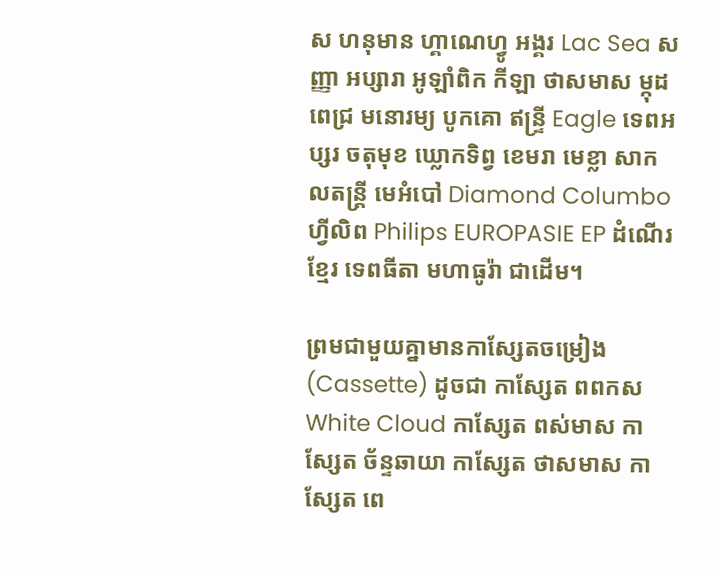ស ហនុមាន ហ្គាណេហ្វូ អង្គរ Lac Sea សញ្ញា អប្សារា អូឡាំពិក កីឡា ថាសមាស ម្កុដពេជ្រ មនោរម្យ បូកគោ ឥន្ទ្រី Eagle ទេពអប្សរ ចតុមុខ ឃ្លោកទិព្វ ខេមរា មេខ្លា សាកលតន្ត្រី មេអំបៅ Diamond Columbo ហ្វីលិព Philips EUROPASIE EP ដំណើរខ្មែរ ទេពធីតា មហាធូរ៉ា ជាដើម។

ព្រមជាមួយគ្នាមានកាសែ្សតចម្រៀង (Cassette) ដូចជា កាស្សែត ពពកស White Cloud កាស្សែត ពស់មាស កាស្សែត ច័ន្ទឆាយា កាស្សែត ថាសមាស កាស្សែត ពេ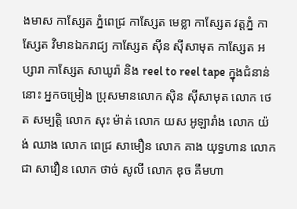ងមាស កាស្សែត ភ្នំពេជ្រ កាស្សែត មេខ្លា កាស្សែត វត្តភ្នំ កាស្សែត វិមានឯករាជ្យ កាស្សែត ស៊ីន ស៊ីសាមុត កាស្សែត អប្សារា កាស្សែត សាឃូរ៉ា និង reel to reel tape ក្នុងជំនាន់នោះ អ្នកចម្រៀង ប្រុសមានលោក ស៊ិន ស៊ីសាមុត លោក ថេត សម្បត្តិ លោក សុះ ម៉ាត់ លោក យស អូឡារាំង លោក យ៉ង់ ឈាង លោក ពេជ្រ សាមឿន លោក គាង យុទ្ធហាន លោក ជា សាវឿន លោក ថាច់ សូលី លោក ឌុច គឹមហា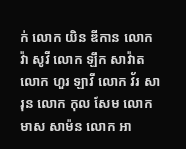ក់ លោក យិន ឌីកាន លោក វ៉ា សូវី លោក ឡឹក សាវ៉ាត លោក ហួរ ឡាវី លោក វ័រ សារុន លោក កុល សែម លោក មាស សាម៉ន លោក អា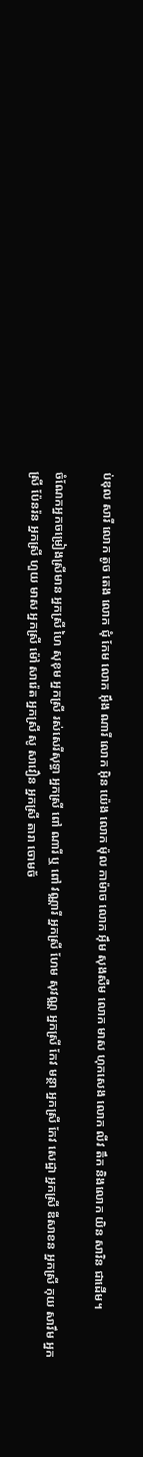ប់ឌុល សារី លោក តូច តេង លោក ជុំ កែម លោក អ៊ឹង ណារី លោក អ៊ិន យ៉េង លោក ម៉ុល កាម៉ាច លោក អ៊ឹម សុងសឺម លោក មាស ហុកសេង លោក លីវ តឹក និងលោក យិន សារិន ជាដើម។

ចំណែកអ្នកចម្រៀងស្រីមាន អ្នកស្រី ហៃ សុខុម អ្នកស្រី រស់សេរីសុទ្ធា អ្នកស្រី ពៅ ណារី ឬ ពៅ វណ្ណារី អ្នកស្រី ហែម សុវណ្ណ អ្នកស្រី កែវ មន្ថា អ្នកស្រី កែវ សេដ្ឋា អ្នកស្រី ឌីសាខន អ្នកស្រី កុយ សារឹម អ្នកស្រី ប៉ែនរ៉ន អ្នកស្រី ហួយ មាស អ្នកស្រី ម៉ៅ សារ៉េត អ្នកស្រី សូ សាវឿន អ្នកស្រី តារា ចោមច័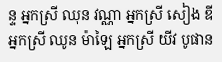ន្ទ អ្នកស្រី ឈុន វណ្ណា អ្នកស្រី សៀង ឌី អ្នកស្រី ឈូន ម៉ាឡៃ អ្នកស្រី យីវ បូផាន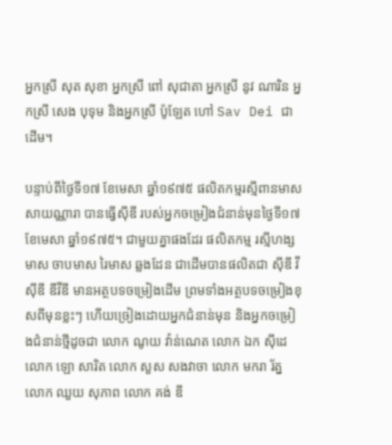អ្នកស្រី សុត សុខា អ្នកស្រី ពៅ សុជាតា អ្នកស្រី នូវ ណារិន អ្នកស្រី សេង បុទុម និងអ្នកស្រី ប៉ូឡែត ហៅ Sav Dei ជាដើម។

បន្ទាប់ពីថ្ងៃទី១៧ ខែមេសា ឆ្នាំ១៩៧៥ ផលិតកម្មរស្មីពានមាស សាយណ្ណារា បានធ្វើស៊ីឌី របស់អ្នកចម្រៀងជំនាន់មុនថ្ងៃទី១៧ ខែមេសា ឆ្នាំ១៩៧៥។ ជាមួយគ្នាផងដែរ ផលិតកម្ម រស្មីហង្សមាស ចាបមាស រៃមាស ឆ្លងដែន ជាដើមបានផលិតជា ស៊ីឌី វីស៊ីឌី ឌីវីឌី មានអត្ថបទចម្រៀងដើម ព្រមទាំងអត្ថបទចម្រៀងខុសពីមុនខ្លះៗ ហើយច្រៀងដោយអ្នកជំនាន់មុន និងអ្នកចម្រៀងជំនាន់ថ្មីដូចជា លោក ណូយ វ៉ាន់ណេត លោក ឯក ស៊ីដេ លោក ឡោ សារិត លោក សួស សងវាចា លោក មករា រ័ត្ន លោក ឈួយ សុភាព លោក គង់ ឌី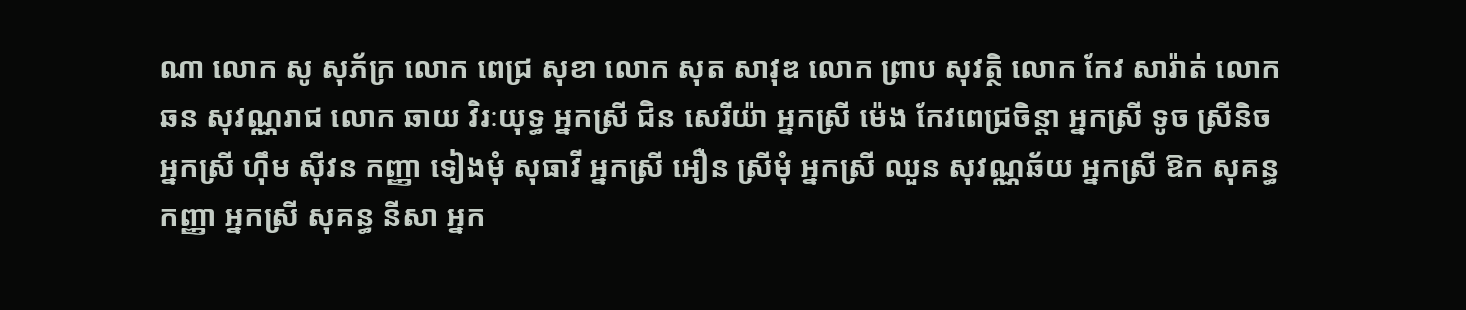ណា លោក សូ សុភ័ក្រ លោក ពេជ្រ សុខា លោក សុត សាវុឌ លោក ព្រាប សុវត្ថិ លោក កែវ សារ៉ាត់ លោក ឆន សុវណ្ណរាជ លោក ឆាយ វិរៈយុទ្ធ អ្នកស្រី ជិន សេរីយ៉ា អ្នកស្រី ម៉េង កែវពេជ្រចិន្តា អ្នកស្រី ទូច ស្រីនិច អ្នកស្រី ហ៊ឹម ស៊ីវន កញ្ញា ទៀងមុំ សុធាវី អ្នកស្រី អឿន ស្រីមុំ អ្នកស្រី ឈួន សុវណ្ណឆ័យ អ្នកស្រី ឱក សុគន្ធកញ្ញា អ្នកស្រី សុគន្ធ នីសា អ្នក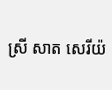ស្រី សាត សេរីយ៉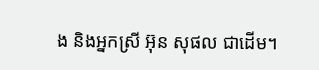ង និងអ្នកស្រី អ៊ុន សុផល ជាដើម។